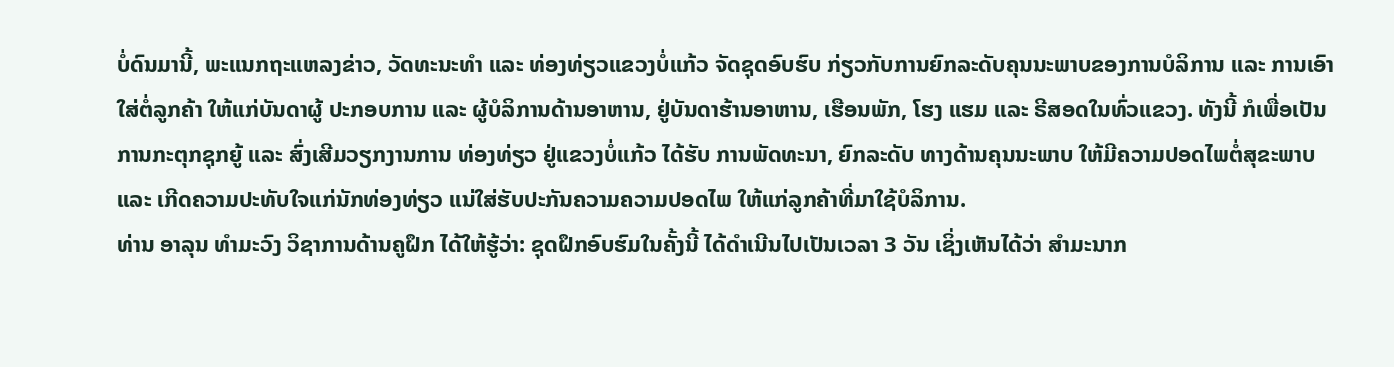ບໍ່ດົນມານີ້, ພະແນກຖະແຫລງຂ່າວ, ວັດທະນະທຳ ແລະ ທ່ອງທ່ຽວແຂວງບໍ່ແກ້ວ ຈັດຊຸດອົບຮົບ ກ່ຽວກັບການຍົກລະດັບຄຸນນະພາບຂອງການບໍລິການ ແລະ ການເອົາໃສ່ຕໍ່ລູກຄ້າ ໃຫ້ແກ່ບັນດາຜູ້ ປະກອບການ ແລະ ຜູ້ບໍລິການດ້ານອາຫານ, ຢູ່ບັນດາຮ້ານອາຫານ, ເຮືອນພັກ, ໂຮງ ແຮມ ແລະ ຣີສອດໃນທົ່ວແຂວງ. ທັງນີ້ ກໍເພື່ອເປັນການກະຕຸກຊຸກຍູ້ ແລະ ສົ່ງເສີມວຽກງານການ ທ່ອງທ່ຽວ ຢູ່ແຂວງບໍ່ແກ້ວ ໄດ້ຮັບ ການພັດທະນາ, ຍົກລະດັບ ທາງດ້ານຄຸນນະພາບ ໃຫ້ມີຄວາມປອດໄພຕໍ່ສຸຂະພາບ ແລະ ເກີດຄວາມປະທັບໃຈແກ່ນັກທ່ອງທ່ຽວ ແນ່ໃສ່ຮັບປະກັນຄວາມຄວາມປອດໄພ ໃຫ້ແກ່ລູກຄ້າທີ່ມາໃຊ້ບໍລິການ.
ທ່ານ ອາລຸນ ທຳມະວົງ ວິຊາການດ້ານຄູຝຶກ ໄດ້ໃຫ້ຮູ້ວ່າ: ຊຸດຝຶກອົບຮົມໃນຄັ້ງນີ້ ໄດ້ດຳເນີນໄປເປັນເວລາ 3 ວັນ ເຊິ່ງເຫັນໄດ້ວ່າ ສຳມະນາກ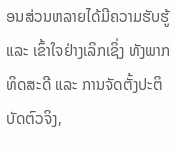ອນສ່ວນຫລາຍໄດ້ມີຄວາມຮັບຮູ້ ແລະ ເຂົ້າໃຈຢ່າງເລິກເຊິ່ງ ທັງພາກທິດສະດີ ແລະ ການຈັດຕັ້ງປະຕິບັດຕົວຈິງ,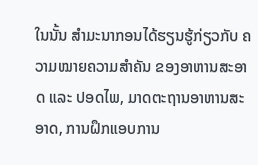ໃນນັ້ນ ສຳມະນາກອນໄດ້ຮຽນຮູ້ກ່ຽວກັບ ຄວາມໝາຍຄວາມສໍາຄັນ ຂອງອາຫານສະອາດ ແລະ ປອດໄພ, ມາດຕະຖານອາຫານສະອາດ, ການຝຶກແອບການ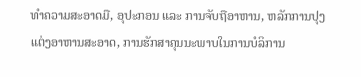ທຳຄວາມສະອາດມື, ອຸປະກອນ ແລະ ການຈັບຖືອາຫານ, ຫລັກການປຸງແຕ່ງອາຫານສະອາດ, ການຮັກສາຄຸນນະພາບໃນການບໍລິການ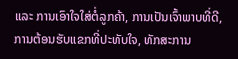ແລະ ການເອົາໃຈໃສ່ຕໍ່ລູກຄ້າ, ການເປັນເຈົ້າພາບທີ່ດີ, ການຕ້ອນຮັບແຂກທີ່ປະທັບໃຈ, ທັກສະການ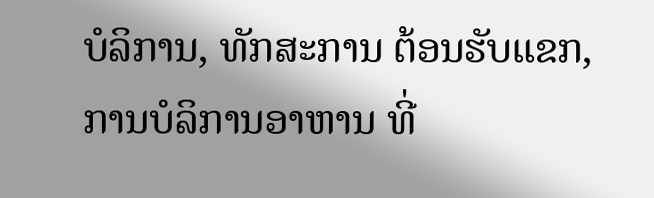ບໍລິການ, ທັກສະການ ຕ້ອນຮັບແຂກ, ການບໍລິການອາຫານ ທີ່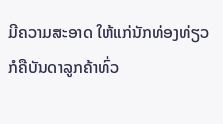ມີຄວາມສະອາດ ໃຫ້ແກ່ນັກທ່ອງທ່ຽວ ກໍຄືບັນດາລູກຄ້າທົ່ວ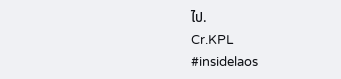ໄປ.
Cr.KPL
#insidelaos